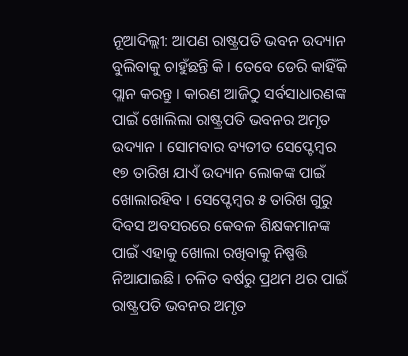ନୂଆଦିଲ୍ଲୀ: ଆପଣ ରାଷ୍ଟ୍ରପତି ଭବନ ଉଦ୍ୟାନ ବୁଲିବାକୁ ଚାହୁଁଛନ୍ତି କି । ତେବେ ଡେରି କାହିଁକି ପ୍ଲାନ କରନ୍ତୁ । କାରଣ ଆଜିଠୁ ସର୍ବସାଧାରଣଙ୍କ ପାଇଁ ଖୋଲିଲା ରାଷ୍ଟ୍ରପତି ଭବନର ଅମୃତ ଉଦ୍ୟାନ । ସୋମବାର ବ୍ୟତୀତ ସେପ୍ଟେମ୍ବର ୧୭ ତାରିଖ ଯାଏଁ ଉଦ୍ୟାନ ଲୋକଙ୍କ ପାଇଁ ଖୋଲାରହିବ । ସେପ୍ଟେମ୍ବର ୫ ତାରିଖ ଗୁରୁ ଦିବସ ଅବସରରେ କେବଳ ଶିକ୍ଷକମାନଙ୍କ ପାଇଁ ଏହାକୁ ଖୋଲା ରଖିବାକୁ ନିଷ୍ପତ୍ତି ନିଆଯାଇଛି । ଚଳିତ ବର୍ଷରୁ ପ୍ରଥମ ଥର ପାଇଁ ରାଷ୍ଟ୍ରପତି ଭବନର ଅମୃତ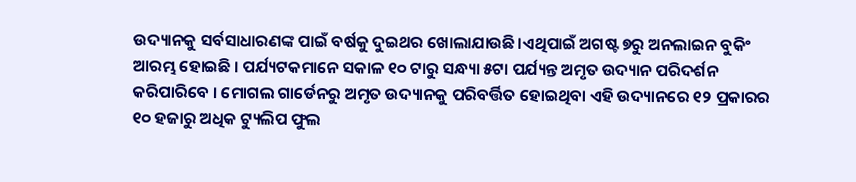ଉଦ୍ୟାନକୁ ସର୍ବସାଧାରଣଙ୍କ ପାଇଁ ବର୍ଷକୁ ଦୁଇଥର ଖୋଲାଯାଉଛି।ଏଥିପାଇଁ ଅଗଷ୍ଟ ୭ରୁ ଅନଲାଇନ ବୁକିଂ ଆରମ୍ଭ ହୋଇଛି । ପର୍ଯ୍ୟଟକମାନେ ସକାଳ ୧୦ ଟାରୁ ସନ୍ଧ୍ୟା ୫ଟା ପର୍ଯ୍ୟନ୍ତ ଅମୃତ ଉଦ୍ୟାନ ପରିଦର୍ଶନ କରିପାରିବେ । ମୋଗଲ ଗାର୍ଡେନରୁ ଅମୃତ ଉଦ୍ୟାନକୁ ପରିବର୍ତ୍ତିତ ହୋଇଥିବା ଏହି ଉଦ୍ୟାନରେ ୧୨ ପ୍ରକାରର ୧୦ ହଜାରୁ ଅଧିକ ଟ୍ୟୁଲିପ ଫୁଲ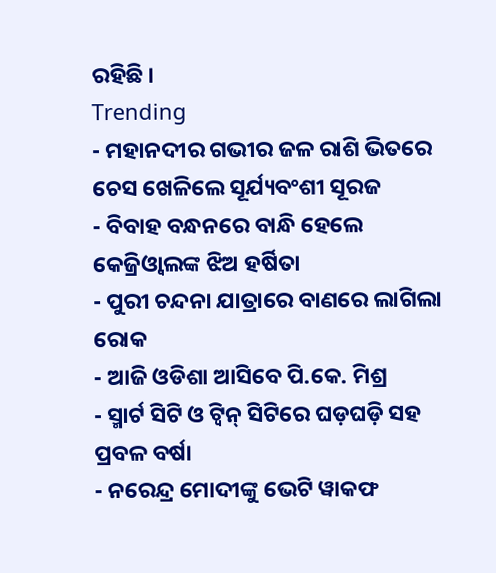ରହିଛି ।
Trending
- ମହାନଦୀର ଗଭୀର ଜଳ ରାଶି ଭିତରେ ଚେସ ଖେଳିଲେ ସୂର୍ଯ୍ୟବଂଶୀ ସୂରଜ
- ବିବାହ ବନ୍ଧନରେ ବାନ୍ଧି ହେଲେ କେଜ୍ରିଓ୍ବାଲଙ୍କ ଝିଅ ହର୍ଷିତା
- ପୁରୀ ଚନ୍ଦନା ଯାତ୍ରାରେ ବାଣରେ ଲାଗିଲା ରୋକ
- ଆଜି ଓଡିଶା ଆସିବେ ପି.କେ. ମିଶ୍ର
- ସ୍ମାର୍ଟ ସିଟି ଓ ଟ୍ଵିନ୍ ସିଟିରେ ଘଡ଼ଘଡ଼ି ସହ ପ୍ରବଳ ବର୍ଷା
- ନରେନ୍ଦ୍ର ମୋଦୀଙ୍କୁ ଭେଟି ୱାକଫ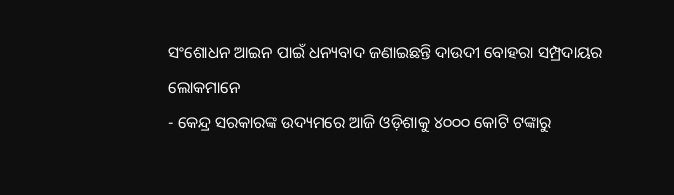ସଂଶୋଧନ ଆଇନ ପାଇଁ ଧନ୍ୟବାଦ ଜଣାଇଛନ୍ତି ଦାଉଦୀ ବୋହରା ସମ୍ପ୍ରଦାୟର ଲୋକମାନେ
- କେନ୍ଦ୍ର ସରକାରଙ୍କ ଉଦ୍ୟମରେ ଆଜି ଓଡ଼ିଶାକୁ ୪୦୦୦ କୋଟି ଟଙ୍କାରୁ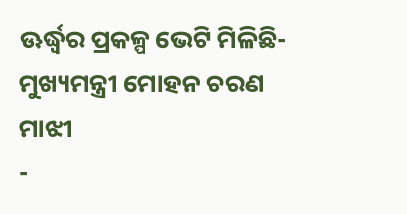ଊର୍ଦ୍ଧ୍ବର ପ୍ରକଳ୍ପ ଭେଟି ମିଳିଛି- ମୁଖ୍ୟମନ୍ତ୍ରୀ ମୋହନ ଚରଣ ମାଝୀ
-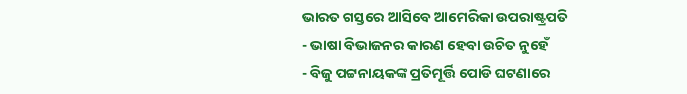ଭାରତ ଗସ୍ତରେ ଆସିବେ ଆମେରିକା ଉପରାଷ୍ଟ୍ରପତି
- ଭାଷା ବିଭାଜନର କାରଣ ହେବା ଉଚିତ ନୁହେଁ
- ବିଜୁ ପଟ୍ଟନାୟକଙ୍କ ପ୍ରତିମୂର୍ତ୍ତି ପୋଡି ଘଟଣାରେ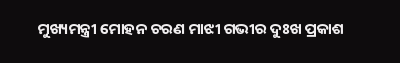ମୁଖ୍ୟମନ୍ତ୍ରୀ ମୋହନ ଚରଣ ମାଝୀ ଗଭୀର ଦୁଃଖ ପ୍ରକାଶ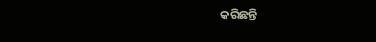କରିଛନ୍ତି